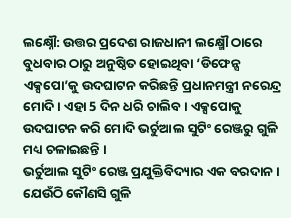ଲକ୍ଷ୍ନୌ: ଉତ୍ତର ପ୍ରଦେଶ ରାଜଧାନୀ ଲକ୍ଷ୍ମୌ ଠାରେ ବୁଧବାର ଠାରୁ ଅନୁଷ୍ଠିତ ହୋଇଥିବା ‘ଡିଫେନ୍ସ ଏକ୍ସପୋ’କୁ ଉଦଘାଟନ କରିଛନ୍ତି ପ୍ରଧାନମନ୍ତ୍ରୀ ନରେନ୍ଦ୍ର ମୋଦି । ଏହା 5 ଦିନ ଧରି ଚାଲିବ। ଏକ୍ସପୋକୁ ଉଦଘାଟନ କରି ମୋଦି ଭର୍ଚୁଆଲ ସୁଟିଂ ରେଞ୍ଜରୁ ଗୁଳି ମଧ୍ୟ ଚଳାଇଛନ୍ତି ।
ଭର୍ଚୁଆଲ ସୁଟିଂ ରେଞ୍ଜ ପ୍ରଯୁକ୍ତିବିଦ୍ୟାର ଏକ ବରଦାନ । ଯେଉଁଠି କୌଣସି ଗୁଳି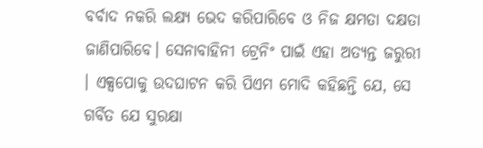ବର୍ବାଦ ନକରି ଲକ୍ଷ୍ୟ ଭେଦ କରିପାରିବେ ଓ ନିଜ କ୍ଷମତା ଦକ୍ଷତା ଜାଣିପାରିବେ। ସେନାବାହିନୀ ଟ୍ରେନିଂ ପାଇଁ ଏହା ଅତ୍ୟନ୍ତ ଜରୁରୀ । ଏକ୍ସପୋକୁ ଉଦଘାଟନ କରି ପିଏମ ମୋଦି କହିଛନ୍ତି ଯେ, ସେ ଗର୍ବିତ ଯେ ସୁରକ୍ଷା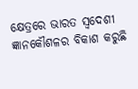କ୍ଷେତ୍ରରେ ଭାରତ ସ୍ବଦେଶୀ ଜ୍ଞାନକୌଶଳର ବିକାଶ କରୁଛି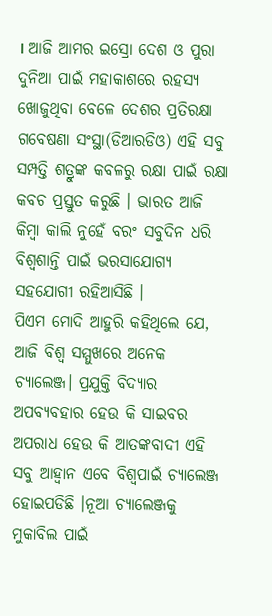। ଆଜି ଆମର ଇସ୍ରୋ ଦେଶ ଓ ପୁରା ଦୁନିଆ ପାଇଁ ମହାକାଶରେ ରହସ୍ୟ ଖୋଜୁଥିବା ବେଳେ ଦେଶର ପ୍ରତିରକ୍ଷା ଗବେଷଣା ସଂସ୍ଥା(ଡିଆରଡିଓ) ଏହି ସବୁ ସମ୍ପତ୍ତି ଶତ୍ରୁଙ୍କ କବଳରୁ ରକ୍ଷା ପାଇଁ ରକ୍ଷା କବଚ ପ୍ରସ୍ତୁତ କରୁଛି । ଭାରତ ଆଜି କିମ୍ବା କାଲି ନୁହେଁ ବରଂ ସବୁଦିନ ଧରି ବିଶ୍ବଶାନ୍ତି ପାଇଁ ଭରସାଯୋଗ୍ୟ ସହଯୋଗୀ ରହିଆସିଛି ।
ପିଏମ ମୋଦି ଆହୁରି କହିଥିଲେ ଯେ, ଆଜି ବିଶ୍ବ ସମ୍ମୁଖରେ ଅନେକ ଚ୍ୟାଲେଞ୍ଜ। ପ୍ରଯୁକ୍ତି ବିଦ୍ୟାର ଅପବ୍ୟବହାର ହେଉ କି ସାଇବର ଅପରାଧ ହେଉ କି ଆତଙ୍କବାଦୀ ଏହି ସବୁ ଆହ୍ବାନ ଏବେ ବିଶ୍ବପାଇଁ ଚ୍ୟାଲେଞ୍ଜ ହୋଇପଡିଛି ।ନୂଆ ଚ୍ୟାଲେଞ୍ଜକୁ ମୁକାବିଲ ପାଇଁ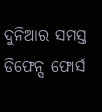ଦୁନିଆର ସମସ୍ତ ଡିଫେନ୍ସ ଫୋର୍ସ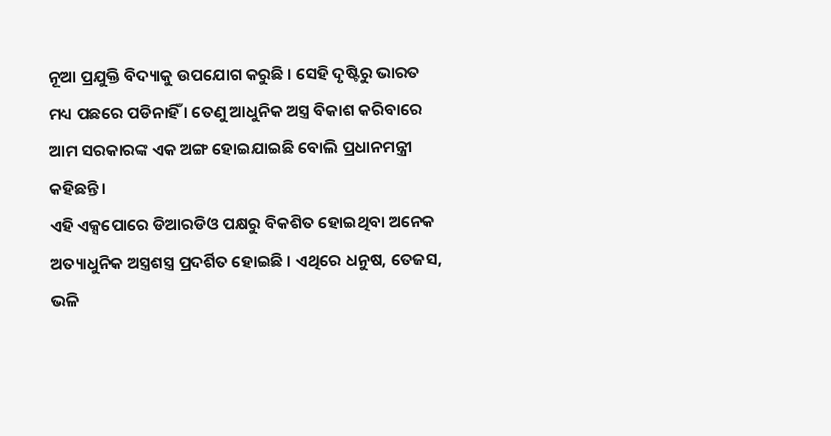ନୂଆ ପ୍ରଯୁକ୍ତି ବିଦ୍ୟାକୁ ଉପଯୋଗ କରୁଛି । ସେହି ଦୃଷ୍ଟିରୁ ଭାରତ ମଧ୍ୟ ପଛରେ ପଡିନାହିଁ । ତେଣୁ ଆଧୁନିକ ଅସ୍ତ୍ର ବିକାଶ କରିବାରେ ଆମ ସରକାରଙ୍କ ଏକ ଅଙ୍ଗ ହୋଇଯାଇଛି ବୋଲି ପ୍ରଧାନମନ୍ତ୍ରୀ କହିଛନ୍ତି ।
ଏହି ଏକ୍ସପୋରେ ଡିଆରଡିଓ ପକ୍ଷରୁ ବିକଶିତ ହୋଇଥିବା ଅନେକ ଅତ୍ୟାଧୁନିକ ଅସ୍ତ୍ରଶସ୍ତ୍ର ପ୍ରଦର୍ଶିତ ହୋଇଛି । ଏଥିରେ ଧନୁଷ, ତେଜସ, ଭଳି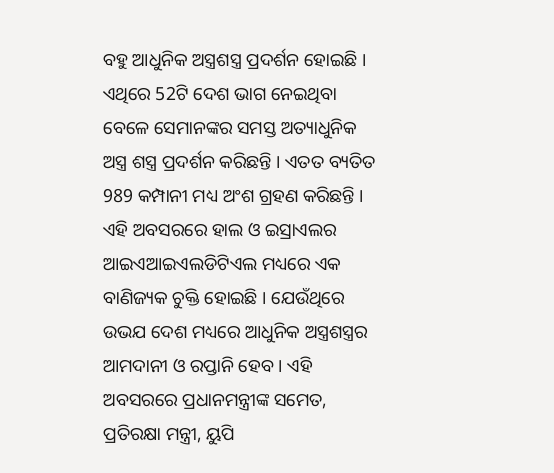ବହୁ ଆଧୁନିକ ଅସ୍ତ୍ରଶସ୍ତ୍ର ପ୍ରଦର୍ଶନ ହୋଇଛି । ଏଥିରେ 52ଟି ଦେଶ ଭାଗ ନେଇଥିବା ବେଳେ ସେମାନଙ୍କର ସମସ୍ତ ଅତ୍ୟାଧୁନିକ ଅସ୍ତ୍ର ଶସ୍ତ୍ର ପ୍ରଦର୍ଶନ କରିଛନ୍ତି । ଏତତ ବ୍ୟତିତ 989 କମ୍ପାନୀ ମଧ୍ୟ ଅଂଶ ଗ୍ରହଣ କରିଛନ୍ତି ।
ଏହି ଅବସରରେ ହାଲ ଓ ଇସ୍ରାଏଲର ଆଇଏଆଇଏଲଡିଟିଏଲ ମଧ୍ୟରେ ଏକ ବାଣିଜ୍ୟକ ଚୁକ୍ତି ହୋଇଛି । ଯେଉଁଥିରେ ଉଭଯ ଦେଶ ମଧ୍ୟରେ ଆଧୁନିକ ଅସ୍ତ୍ରଶସ୍ତ୍ରର ଆମଦାନୀ ଓ ରପ୍ତାନି ହେବ । ଏହି ଅବସରରେ ପ୍ରଧାନମନ୍ତ୍ରୀଙ୍କ ସମେତ, ପ୍ରତିରକ୍ଷା ମନ୍ତ୍ରୀ, ୟୁପି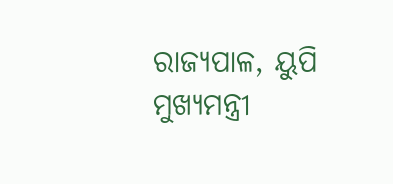ରାଜ୍ୟପାଳ, ୟୁପି ମୁଖ୍ୟମନ୍ତ୍ରୀ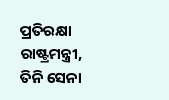ପ୍ରତିରକ୍ଷା ରାଷ୍ଟ୍ରମନ୍ତ୍ରୀ, ତିନି ସେନା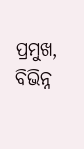ପ୍ରମୁଖ, ବିଭିନ୍ନ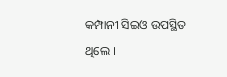କମ୍ପାନୀ ସିଇଓ ଉପସ୍ଥିତ ଥିଲେ ।